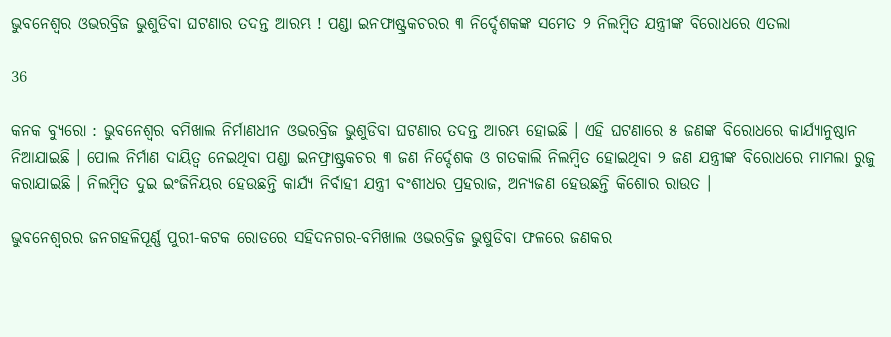ଭୁବନେଶ୍ୱର ଓଭରବ୍ରିଜ ଭୁଶୁଡିବା ଘଟଣାର ତଦନ୍ତ ଆରମ୍ଭ ! ପଣ୍ଡା ଇନଫାଷ୍ଟ୍ରକଚରର ୩ ନିର୍ଦ୍ଦେଶକଙ୍କ ସମେତ ୨ ନିଲମ୍ବିତ ଯନ୍ତ୍ରୀଙ୍କ ବିରୋଧରେ ଏତଲା

36

କନକ ବ୍ୟୁରୋ : ଭୁବନେଶ୍ୱର ବମିଖାଲ ନିର୍ମାଣଧୀନ ଓଭରବ୍ରିଜ ଭୁଶୁଡିବା ଘଟଣାର ତଦନ୍ତ ଆରମ୍ଭ ହୋଇଛି । ଏହି ଘଟଣାରେ ୫ ଜଣଙ୍କ ବିରୋଧରେ କାର୍ଯ୍ୟାନୁଷ୍ଠାନ ନିଆଯାଇଛି । ପୋଲ ନିର୍ମାଣ ଦାୟିତ୍ୱ ନେଇଥିବା ପଣ୍ଡା ଇନଫ୍ରାଷ୍ଟ୍ରକଚର ୩ ଜଣ ନିର୍ଦ୍ଦେଶକ ଓ ଗତକାଲି ନିଲମ୍ବିତ ହୋଇଥିବା ୨ ଜଣ ଯନ୍ତ୍ରୀଙ୍କ ବିରୋଧରେ ମାମଲା ରୁଜୁ କରାଯାଇଛି । ନିଲମ୍ବିତ ଦୁଇ ଇଂଜିନିୟର ହେଉଛନ୍ତି କାର୍ଯ୍ୟ ନିର୍ବାହୀ ଯନ୍ତ୍ରୀ ବଂଶୀଧର ପ୍ରହରାଜ, ଅନ୍ୟଜଣ ହେଉଛନ୍ତି କିଶୋର ରାଉତ ।

ଭୁବନେଶ୍ୱରର ଜନଗହଳିପୂର୍ଣ୍ଣ ପୁରୀ-କଟକ ରୋଡରେ ସହିଦନଗର-ବମିଖାଲ ଓଭରବ୍ରିଜ ଭୁଷୁଡିବା ଫଳରେ ଜଣକର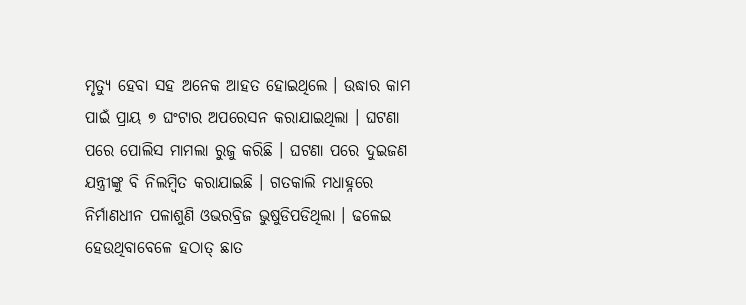ମୃତ୍ୟୁ ହେବା ସହ ଅନେକ ଆହତ ହୋଇଥିଲେ । ଉଦ୍ଧାର କାମ ପାଇଁ ପ୍ରାୟ ୭ ଘଂଟାର ଅପରେସନ କରାଯାଇଥିଲା । ଘଟଣା ପରେ ପୋଲିସ ମାମଲା ରୁଜୁ କରିଛି । ଘଟଣା ପରେ ଦୁଇଜଣ ଯନ୍ତ୍ରୀଙ୍କୁ ବି ନିଲମ୍ବିତ କରାଯାଇଛି । ଗତକାଲି ମଧାହ୍ନରେ ନିର୍ମାଣଧୀନ ପଳାଶୁଣି ଓଭରବ୍ରିଜ ଭୁଷୁଡିପଡିଥିଲା । ଢଳେଇ ହେଉଥିବାବେଳେ ହଠାତ୍ ଛାତ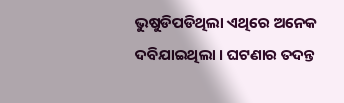ଭୁଷୁଡିପଡିଥିଲା ଏଥିରେ ଅନେକ ଦବିଯାଇଥିଲା । ଘଟଣାର ତଦନ୍ତ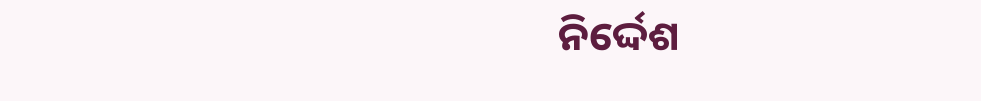ନିର୍ଦ୍ଦେଶ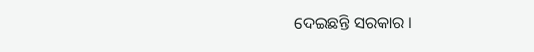ଦେଇଛନ୍ତି ସରକାର ।